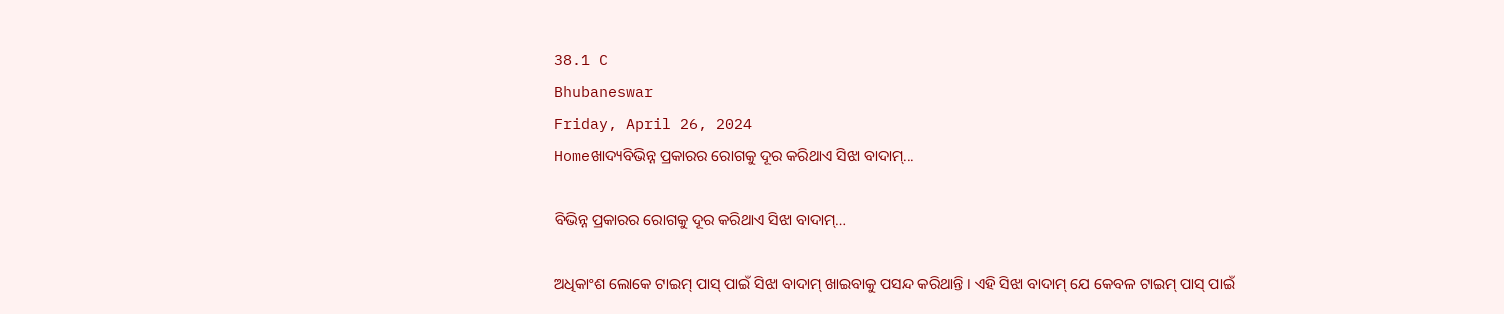38.1 C
Bhubaneswar
Friday, April 26, 2024
Homeଖାଦ୍ୟବିଭିନ୍ନ ପ୍ରକାରର ରୋଗକୁ ଦୂର କରିଥାଏ ସିଝା ବାଦାମ୍...

ବିଭିନ୍ନ ପ୍ରକାରର ରୋଗକୁ ଦୂର କରିଥାଏ ସିଝା ବାଦାମ୍…

ଅଧିକାଂଶ ଲୋକେ ଟାଇମ୍ ପାସ୍ ପାଇଁ ସିଝା ବାଦାମ୍ ଖାଇବାକୁ ପସନ୍ଦ କରିଥାନ୍ତି । ଏହି ସିଝା ବାଦାମ୍ ଯେ କେବଳ ଟାଇମ୍ ପାସ୍ ପାଇଁ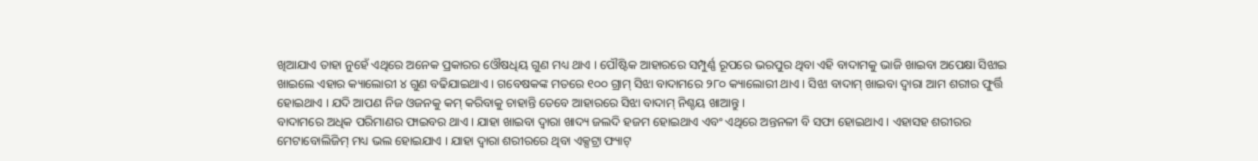ଖିଆଯାଏ ତାହା ନୁହେଁ ଏଥିରେ ଅନେକ ପ୍ରକାରର ଓୌଷଧିୟ ଗୁଣ ମଧ୍ୟ ଥାଏ । ପୌଷ୍ଟିକ ଆହାରରେ ସମ୍ପୁର୍ଣ୍ଣ ରୂପରେ ଭରପୁର ଥିବା ଏହି ବାଦାମକୁ ଭାଜି ଖାଇବା ଅପେକ୍ଷା ସିଝାଇ ଖାଇଲେ ଏହାର କ୍ୟାଲୋରୀ ୪ ଗୁଣ ବଢିଯାଇଥାଏ । ଗବେଷକଙ୍କ ମତରେ ୧୦୦ ଗ୍ରାମ୍ ସିଝା ବାଦାମରେ ୨୮୦ କ୍ୟାଲୋରୀ ଥାଏ । ସିଝା ବାଦାମ୍ ଖାଇବା ଦ୍ୱାରା ଆମ ଶରୀର ଫୁର୍ତ୍ତି ହୋଇଥାଏ । ଯଦି ଆପଣ ନିଜ ଓଜନକୁ କମ୍ କରିବାକୁ ଚାହାନ୍ତି ତେବେ ଆହାରରେ ସିଝା ବାଦାମ୍ ନିଶ୍ଚୟ ଖାଆନ୍ତୁ ।
ବାଦାମରେ ଅଧିକ ପରିମାଣର ଫାଇବର ଥାଏ । ଯାହା ଖାଇବା ଦ୍ୱାରା ଖାଦ୍ୟ ଜଲଦି ହଜମ ହୋଇଥାଏ ଏବଂ ଏଥିରେ ଅନ୍ତନଳୀ ବି ସଫା ହୋଇଥାଏ । ଏହାସହ ଶରୀରର ମେଟାବୋଲିଜିମ୍ ମଧ୍ୟ ଭଲ ହୋଇଯାଏ । ଯାହା ଦ୍ୱାରା ଶରୀରରେ ଥିବା ଏକ୍ସଟ୍ରା ଫ୍ୟାଟ୍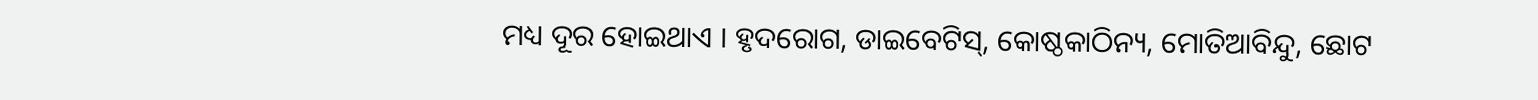ମଧ୍ୟ ଦୂର ହୋଇଥାଏ । ହୃଦରୋଗ, ଡାଇବେଟିସ୍, କୋଷ୍ଠକାଠିନ୍ୟ, ମୋତିଆବିନ୍ଦୁ, ଛୋଟ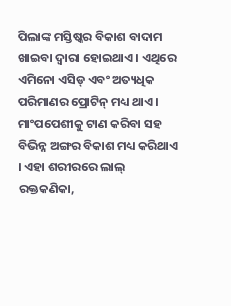ପିଲାଙ୍କ ମସ୍ତିଷ୍କର ବିକାଶ ବାଦାମ ଖାଇବା ଦ୍ବାରା ହୋଇଥାଏ । ଏଥିରେ ଏମିନୋ ଏସିଡ୍ ଏବଂ ଅତ୍ୟଧିକ ପରିମାଣର ପ୍ରୋଟିନ୍ ମଧ୍ୟ ଥାଏ । ମାଂପପେଶୀକୁ ଟାଣ କରିବା ସହ ବିଭିନ୍ନ ଅଙ୍ଗର ବିକାଶ ମଧ୍ୟ କରିଥାଏ । ଏହା ଶରୀରରେ ଲାଲ୍ ରକ୍ତକଣିକା,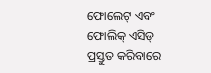ଫୋଲେଟ୍ ଏବଂ ଫୋଲିକ୍ ଏସିଡ୍ ପ୍ରସ୍ତୁତ କରିବାରେ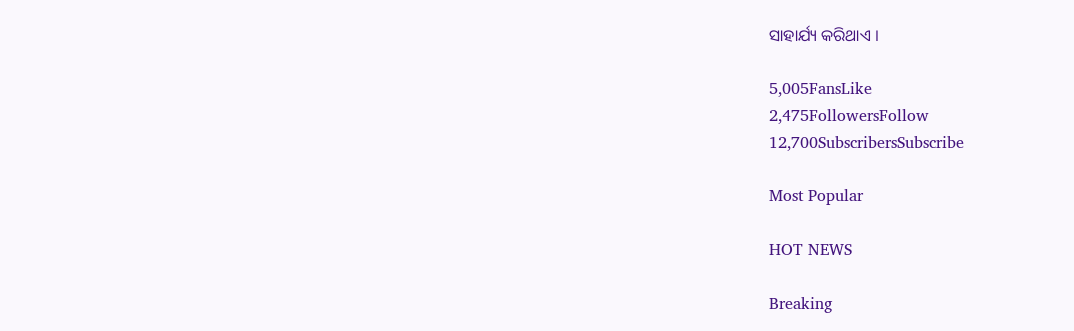ସାହାର୍ଯ୍ୟ କରିଥାଏ ।

5,005FansLike
2,475FollowersFollow
12,700SubscribersSubscribe

Most Popular

HOT NEWS

Breaking